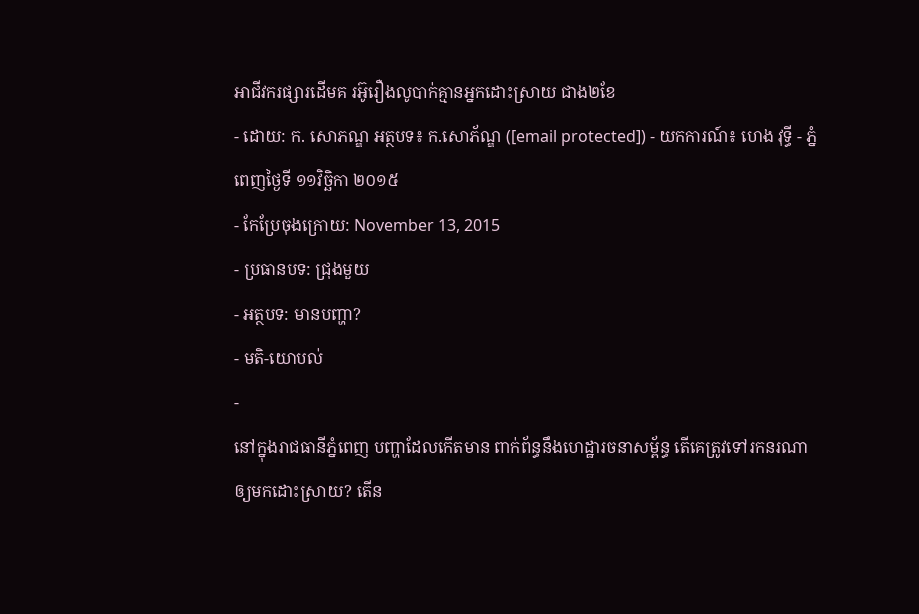អាជីវករផ្សារដើមគ រអ៊ូរឿងលូបាក់គ្មានអ្នកដោះស្រាយ ជាង២ខែ
- ដោយ: ក. សោភណ្ឌ អត្ថបទ៖ ក.សោភ័ណ្ឌ ([email protected]) - យកការណ៍៖ ហេង វុទ្ធី - ភ្នំពេញថ្ងៃទី ១១វិច្ឆិកា ២០១៥
- កែប្រែចុងក្រោយ: November 13, 2015
- ប្រធានបទ: ជ្រុងមួយ
- អត្ថបទ: មានបញ្ហា?
- មតិ-យោបល់
-
នៅក្នុងរាជធានីភ្នំពេញ បញ្ហាដែលកើតមាន ពាក់ព័ន្ធនឹងហេដ្ឋារចនាសម្ព័ន្ធ តើគេត្រូវទៅរកនរណា ឲ្យមកដោះស្រាយ? តើន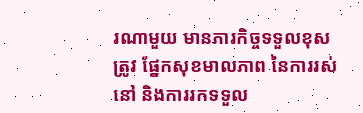រណាមួយ មានភារកិច្ចទទួលខុសត្រូវ ផ្នែកសុខមាលភាព នៃការរស់នៅ និងការរកទទួល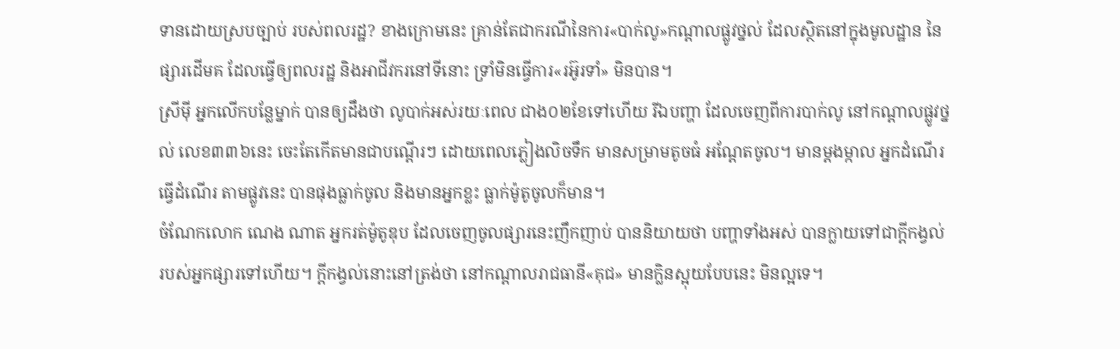ទានដោយស្របច្បាប់ របស់ពលរដ្ឋ? ខាងក្រោមនេះ គ្រាន់តែជាករណីនៃការ«បាក់លូ»កណ្ដាលផ្លូវថ្នល់ ដែលស្ថិតនៅក្នុងមូលដ្ឋាន នៃផ្សារដើមគ ដែលធ្វើឲ្យពលរដ្ឋ និងអាជីវករនៅទីនោះ ទ្រាំមិនធ្វើការ«រអ៊ូរទាំ» មិនបាន។
ស្រីម៉ី អ្នកលើកបន្លែម្នាក់ បានឲ្យដឹងថា លូបាក់អស់រយៈពេល ជាង០២ខែទៅហើយ រីឯបញ្ហា ដែលចេញពីការបាក់លូ នៅកណ្ដាលផ្លូវថ្នល់ លេខ៣៣៦នេះ ចេះតែកើតមានជាបណ្តើរៗ ដោយពេលភ្លៀងលិចទឹក មានសម្រាមតូចធំ អណ្តែតចូល។ មានម្តងម្កាល អ្នកដំណើរធ្វើដំណើរ តាមផ្លូវនេះ បានផុងធ្លាក់ចូល និងមានអ្នកខ្លះ ធ្លាក់ម៉ូតូចូលក៏មាន។
ចំណែកលោក ណេង ណាត អ្នករត់ម៉ូតូឌុប ដែលចេញចូលផ្សារនេះញឹកញាប់ បាននិយាយថា បញ្ហាទាំងអស់ បានក្លាយទៅជាក្តីកង្វល់ របស់អ្នកផ្សារទៅហើយ។ ក្ដីកង្វល់នោះនៅត្រង់ថា នៅកណ្តាលរាជធានី«គុជ» មានក្លិនស្អុយបែបនេះ មិនល្អទេ។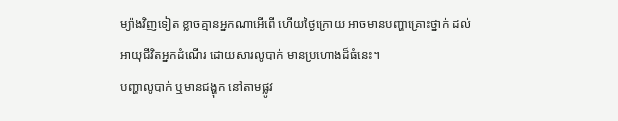ម្យ៉ាងវិញទៀត ខ្លាចគ្មានអ្នកណាអើពើ ហើយថ្ងៃក្រោយ អាចមានបញ្ហាគ្រោះថ្នាក់ ដល់អាយុជីវិតអ្នកដំណើរ ដោយសារលូបាក់ មានប្រហោងដ៏ធំនេះ។
បញ្ហាលូបាក់ ឬមានជង្ហុក នៅតាមផ្លូវ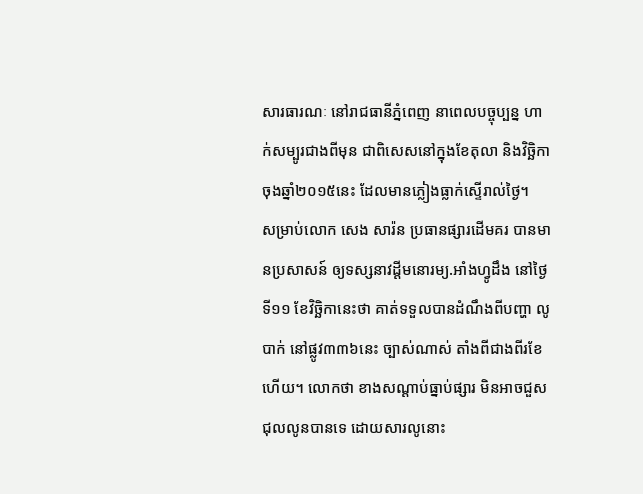សារធារណៈ នៅរាជធានីភ្នំពេញ នាពេលបច្ចុប្បន្ន ហាក់សម្បូរជាងពីមុន ជាពិសេសនៅក្នុងខែតុលា និងវិច្ឆិកា ចុងឆ្នាំ២០១៥នេះ ដែលមានភ្លៀងធ្លាក់ស្ទើរាល់ថ្ងៃ។
សម្រាប់លោក សេង សារ៉ន ប្រធានផ្សារដើមគរ បានមានប្រសាសន៍ ឲ្យទស្សនាវដ្តីមនោរម្យ.អាំងហ្វូដឹង នៅថ្ងៃទី១១ ខែវិច្ឆិកានេះថា គាត់ទទួលបានដំណឹងពីបញ្ហា លូបាក់ នៅផ្លូវ៣៣៦នេះ ច្បាស់ណាស់ តាំងពីជាងពីរខែហើយ។ លោកថា ខាងសណ្ដាប់ធ្នាប់ផ្សារ មិនអាចជួសជុលលូនបានទេ ដោយសារលូនោះ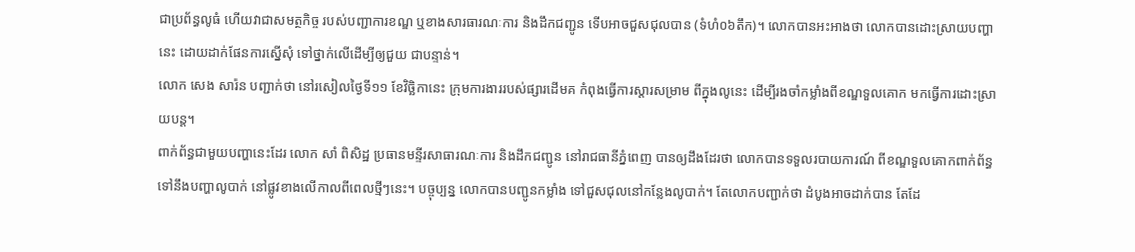ជាប្រព័ន្ធលូធំ ហើយវាជាសមត្ថកិច្ច របស់បញ្ជាការខណ្ឌ ឬខាងសារធារណៈការ និងដឹកជញ្ជូន ទើបអាចជួសជុលបាន (ទំហំ០៦តឹក)។ លោកបានអះអាងថា លោកបានដោះស្រាយបញ្ហានេះ ដោយដាក់ផែនការស្នើសុំ ទៅថ្នាក់លើដើម្បីឲ្យជួយ ជាបន្ទាន់។
លោក សេង សារ៉ន បញ្ជាក់ថា នៅរសៀលថ្ងៃទី១១ ខែវិច្ឆិកានេះ ក្រុមការងាររបស់ផ្សារដើមគ កំពុងធ្វើការស្តារសម្រាម ពីក្នុងលូនេះ ដើម្បីរងចាំកម្លាំងពីខណ្ឌទួលគោក មកធ្វើការដោះស្រាយបន្ត។
ពាក់ព័ន្ធជាមួយបញ្ហានេះដែរ លោក សាំ ពិសិដ្ឋ ប្រធានមន្ទីរសាធារណៈការ និងដឹកជញ្ជូន នៅរាជធានីភ្នំពេញ បានឲ្យដឹងដែរថា លោកបានទទួលរបាយការណ៍ ពីខណ្ឌទួលគោកពាក់ព័ន្ធ ទៅនឹងបញ្ហាលូបាក់ នៅផ្លូវខាងលើកាលពីពេលថ្មីៗនេះ។ បច្ចុប្បន្ន លោកបានបញ្ជូនកម្លាំង ទៅជួសជុលនៅកន្លែងលូបាក់។ តែលោកបញ្ជាក់ថា ដំបូងអាចដាក់បាន តែដែ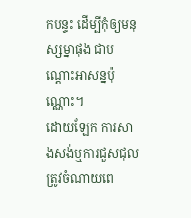កបន្ទះ ដើម្បីកុំឲ្យមនុស្សម្នាផុង ជាបណ្តោះអាសន្នប៉ុណ្ណោះ។
ដោយឡែក ការសាងសង់ឬការជួសជុល ត្រូវចំណាយពេ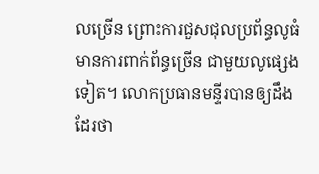លច្រើន ព្រោះការជួសជុលប្រព័ន្ធលូធំ មានការពាក់ព័ន្ធច្រើន ជាមួយលូផ្សេងទៀត។ លោកប្រធានមន្ទីរបានឲ្យដឹងដែរថា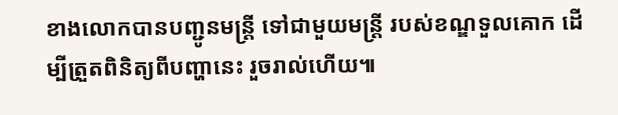ខាងលោកបានបញ្ជូនមន្ត្រី ទៅជាមួយមន្ត្រី របស់ខណ្ឌទួលគោក ដើម្បីត្រួតពិនិត្យពីបញ្ហានេះ រួចរាល់ហើយ៕